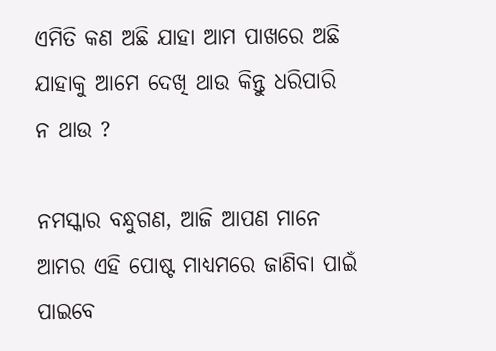ଏମିତି କଣ ଅଛି ଯାହା ଆମ ପାଖରେ ଅଛି ଯାହାକୁ ଆମେ ଦେଖି ଥାଉ କିନ୍ତୁ ଧରିପାରି ନ ଥାଉ ?

ନମସ୍କାର ବନ୍ଧୁଗଣ, ଆଜି ଆପଣ ମାନେ ଆମର ଏହି ପୋଷ୍ଟ ମାଧ୍ୟମରେ ଜାଣିବା ପାଇଁ ପାଇବେ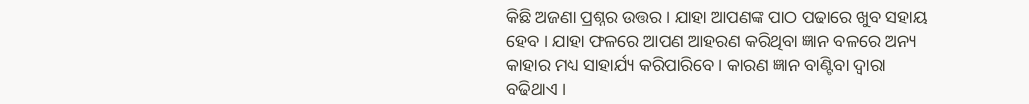କିଛି ଅଜଣା ପ୍ରଶ୍ନର ଉତ୍ତର । ଯାହା ଆପଣଙ୍କ ପାଠ ପଢାରେ ଖୁବ ସହାୟ ହେବ । ଯାହା ଫଳରେ ଆପଣ ଆହରଣ କରିଥିବା ଜ୍ଞାନ ବଳରେ ଅନ୍ୟ କାହାର ମଧ୍ୟ ସାହାର୍ଯ୍ୟ କରିପାରିବେ । କାରଣ ଜ୍ଞାନ ବାଣ୍ଟିବା ଦ୍ଵାରା ବଢିଥାଏ ।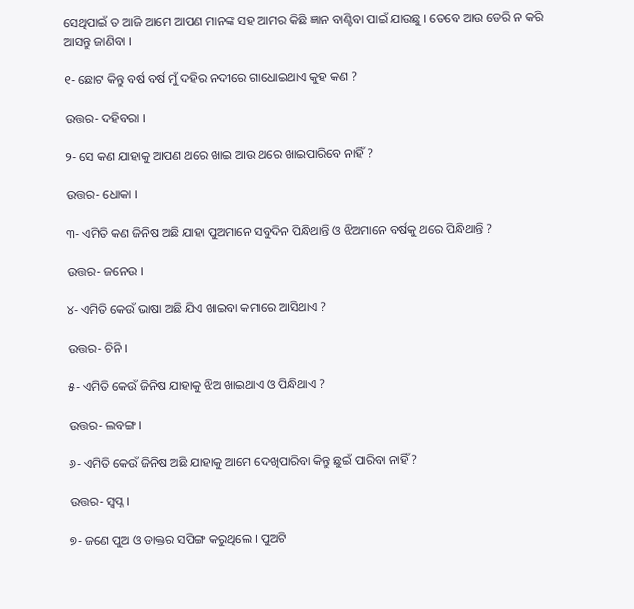ସେଥିପାଇଁ ତ ଆଜି ଆମେ ଆପଣ ମାନଙ୍କ ସହ ଆମର କିଛି ଜ୍ଞାନ ବାଣ୍ଟିବା ପାଇଁ ଯାଉଛୁ । ତେବେ ଆଉ ଡେରି ନ କରି ଆସନ୍ତୁ ଜାଣିବା ।

୧- ଛୋଟ କିନ୍ତୁ ବର୍ଷ ବର୍ଷ ମୁଁ ଦହିର ନଦୀରେ ଗାଧୋଇଥାଏ କୁହ କଣ ?

ଉତ୍ତର- ଦହିବରା ।

୨- ସେ କଣ ଯାହାକୁ ଆପଣ ଥରେ ଖାଇ ଆଉ ଥରେ ଖାଇପାରିବେ ନାହିଁ ?

ଉତ୍ତର- ଧୋକା ।

୩- ଏମିତି କଣ ଜିନିଷ ଅଛି ଯାହା ପୁଅମାନେ ସବୁଦିନ ପିନ୍ଧିଥାନ୍ତି ଓ ଝିଅମାନେ ବର୍ଷକୁ ଥରେ ପିନ୍ଧିଥାନ୍ତି ?

ଉତ୍ତର- ଜନେଉ ।

୪- ଏମିତି କେଉଁ ଭାଷା ଅଛି ଯିଏ ଖାଇବା କମାରେ ଆସିଥାଏ ?

ଉତ୍ତର- ଚିନି ।

୫- ଏମିତି କେଉଁ ଜିନିଷ ଯାହାକୁ ଝିଅ ଖାଇଥାଏ ଓ ପିନ୍ଧିଥାଏ ?

ଉତ୍ତର- ଲବଙ୍ଗ ।

୬- ଏମିତି କେଉଁ ଜିନିଷ ଅଛି ଯାହାକୁ ଆମେ ଦେଖିପାରିବା କିନ୍ତୁ ଛୁଇଁ ପାରିବା ନାହିଁ ?

ଉତ୍ତର- ସ୍ଵପ୍ନ ।

୭- ଜଣେ ପୁଅ ଓ ଡାକ୍ତର ସପିଙ୍ଗ କରୁଥିଲେ । ପୁଅଟି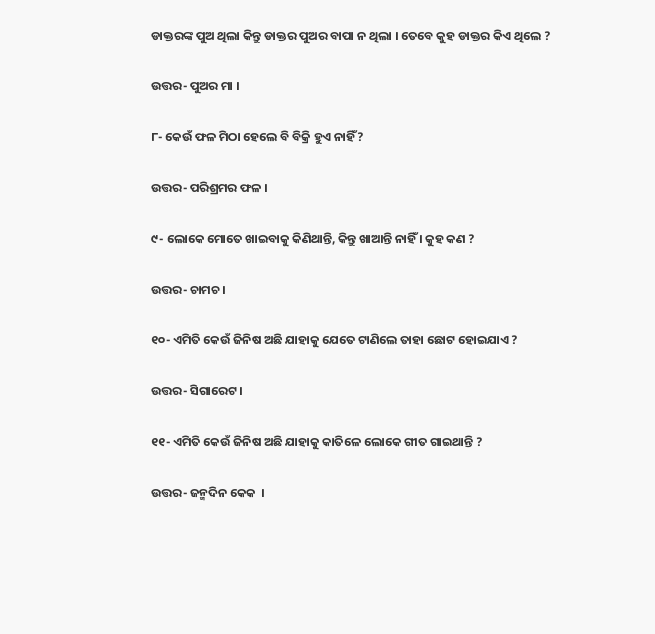ଡାକ୍ତରଙ୍କ ପୁଅ ଥିଲା କିନ୍ତୁ ଡାକ୍ତର ପୁଅର ବାପା ନ ଥିଲା । ତେବେ କୁହ ଡାକ୍ତର କିଏ ଥିଲେ ?

ଉତ୍ତର- ପୁଅର ମା ।

୮- କେଉଁ ଫଳ ମିଠା ହେଲେ ବି ବିକ୍ରି ହୁଏ ନାହିଁ ?

ଉତ୍ତର- ପରିଶ୍ରମର ଫଳ ।

୯- ଲୋକେ ମୋତେ ଖାଇବାକୁ କିଣିଥାନ୍ତି, କିନ୍ତୁ ଖାଆନ୍ତି ନାହିଁ । କୁହ କଣ ?

ଉତ୍ତର- ଚାମଚ ।

୧୦- ଏମିତି କେଉଁ ଜିନିଷ ଅଛି ଯାହାକୁ ଯେତେ ଟାଣିଲେ ତାହା ଛୋଟ ହୋଇଯାଏ ?

ଉତ୍ତର- ସିଗାରେଟ ।

୧୧- ଏମିତି କେଉଁ ଜିନିଷ ଅଛି ଯାହାକୁ କାତିଳେ ଲୋକେ ଗୀତ ଗାଇଥାନ୍ତି ?

ଉତ୍ତର- ଜନ୍ମଦିନ କେକ  ।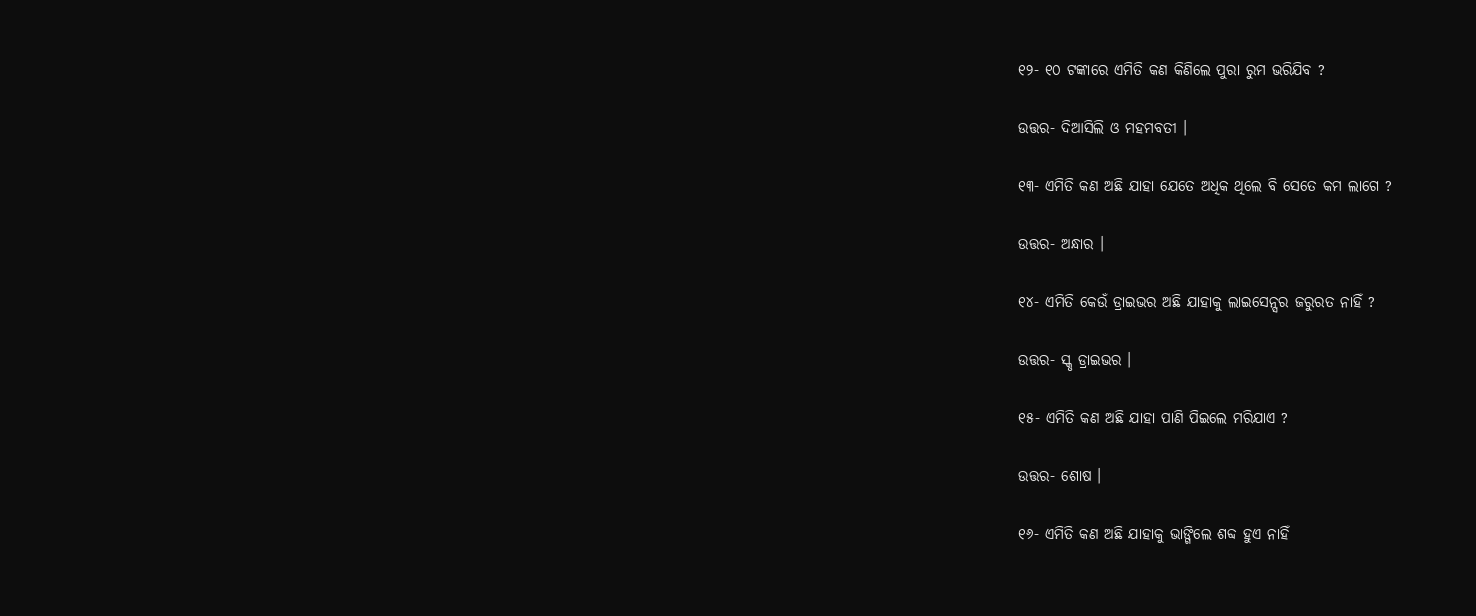୧୨- ୧୦ ଟଙ୍କାରେ ଏମିତି କଣ କିଣିଲେ ପୁରା ରୁମ ଭରିଯିବ ?

ଉତ୍ତର- ଦିଆସିଲି ଓ ମହମବତୀ ।

୧୩- ଏମିତି କଣ ଅଛି ଯାହା ଯେତେ ଅଧିକ ଥିଲେ ବି ସେତେ କମ ଲାଗେ ?

ଉତ୍ତର- ଅନ୍ଧାର ।

୧୪- ଏମିତି କେଉଁ ଡ୍ରାଇଭର ଅଛି ଯାହାକୁ ଲାଇସେନ୍ସର ଜରୁରତ ନାହିଁ ?

ଉତ୍ତର- ସ୍କୃ ଡ୍ରାଇଭର ।

୧୫- ଏମିତି କଣ ଅଛି ଯାହା ପାଣି ପିଇଲେ ମରିଯାଏ ?

ଉତ୍ତର- ଶୋଷ ।

୧୬- ଏମିତି କଣ ଅଛି ଯାହାକୁ ଭାଙ୍ଗିଲେ ଶବ୍ଦ ହୁଏ ନାହିଁ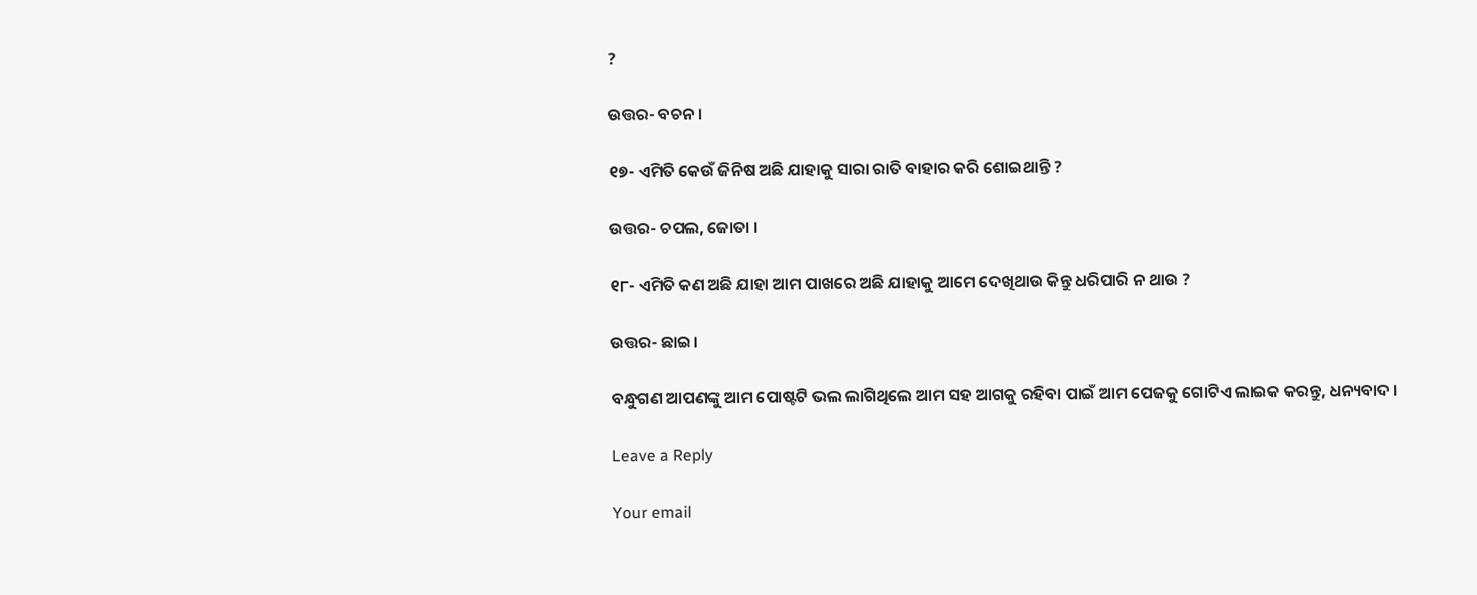?

ଉତ୍ତର- ବଚନ ।

୧୭- ଏମିତି କେଉଁ ଜିନିଷ ଅଛି ଯାହାକୁ ସାରା ରାତି ବାହାର କରି ଶୋଇଥାନ୍ତି ?

ଉତ୍ତର- ଚପଲ, ଜୋତା ।

୧୮- ଏମିତି କଣ ଅଛି ଯାହା ଆମ ପାଖରେ ଅଛି ଯାହାକୁ ଆମେ ଦେଖିଥାଉ କିନ୍ତୁ ଧରିପାରି ନ ଥାଉ ?

ଉତ୍ତର- ଛାଇ।

ବନ୍ଧୁଗଣ ଆପଣଙ୍କୁ ଆମ ପୋଷ୍ଟଟି ଭଲ ଲାଗିଥିଲେ ଆମ ସହ ଆଗକୁ ରହିବା ପାଇଁ ଆମ ପେଜକୁ ଗୋଟିଏ ଲାଇକ କରନ୍ତୁ, ଧନ୍ୟବାଦ ।

Leave a Reply

Your email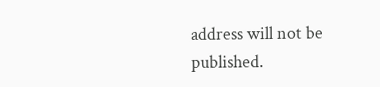address will not be published.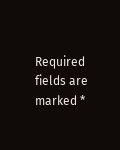Required fields are marked *